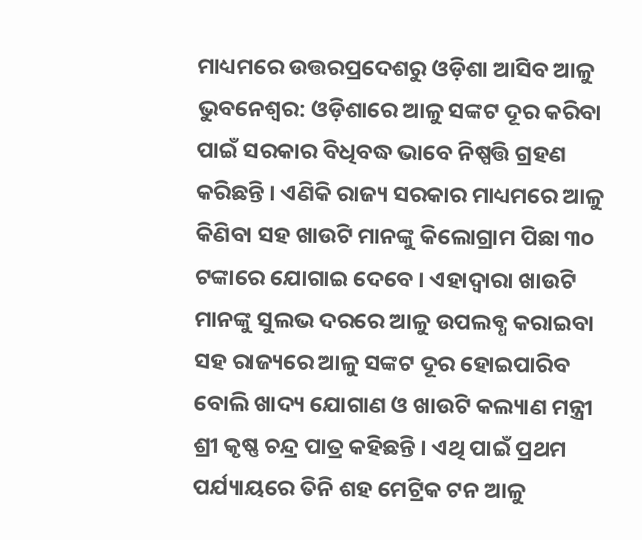ମାଧ୍ୟମରେ ଉତ୍ତରପ୍ରଦେଶରୁ ଓଡ଼ିଶା ଆସିବ ଆଳୁ
ଭୁବନେଶ୍ୱର: ଓଡ଼ିଶାରେ ଆଳୁ ସଙ୍କଟ ଦୂର କରିବା ପାଇଁ ସରକାର ବିଧିବଦ୍ଧ ଭାବେ ନିଷ୍ପତ୍ତି ଗ୍ରହଣ କରିଛନ୍ତି । ଏଣିକି ରାଜ୍ୟ ସରକାର ମାଧ୍ୟମରେ ଆଳୁ କିଣିବା ସହ ଖାଉଟି ମାନଙ୍କୁ କିଲୋଗ୍ରାମ ପିଛା ୩୦ ଟଙ୍କାରେ ଯୋଗାଇ ଦେବେ । ଏହାଦ୍ୱାରା ଖାଉଟି ମାନଙ୍କୁ ସୁଲଭ ଦରରେ ଆଳୁ ଉପଲବ୍ଧ କରାଇବା ସହ ରାଜ୍ୟରେ ଆଳୁ ସଙ୍କଟ ଦୂର ହୋଇପାରିବ ବୋଲି ଖାଦ୍ୟ ଯୋଗାଣ ଓ ଖାଉଟି କଲ୍ୟାଣ ମନ୍ତ୍ରୀ ଶ୍ରୀ କୃଷ୍ଣ ଚନ୍ଦ୍ର ପାତ୍ର କହିଛନ୍ତି । ଏଥି ପାଇଁ ପ୍ରଥମ ପର୍ଯ୍ୟାୟରେ ତିନି ଶହ ମେଟ୍ରିକ ଟନ ଆଳୁ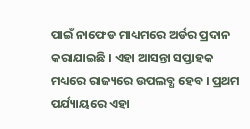ପାଇଁ ନାଫେଡ ମାଧ୍ୟମରେ ଅର୍ଡର ପ୍ରଦାନ କରାଯାଇଛି । ଏହା ଆସନ୍ତା ସପ୍ତାହକ ମଧ୍ୟରେ ରାଜ୍ୟରେ ଉପଲବ୍ଧ ହେବ । ପ୍ରଥମ ପର୍ଯ୍ୟାୟରେ ଏହା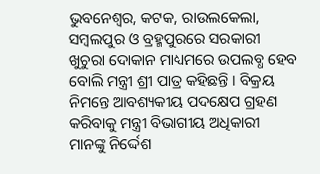ଭୁବନେଶ୍ୱର, କଟକ, ରାଉଲକେଲା, ସମ୍ବଲପୁର ଓ ବ୍ରହ୍ମପୁରରେ ସରକାରୀ ଖୁଚୁରା ଦୋକାନ ମାଧ୍ୟମରେ ଉପଲବ୍ଧ ହେବ ବୋଲି ମନ୍ତ୍ରୀ ଶ୍ରୀ ପାତ୍ର କହିଛନ୍ତି । ବିକ୍ରୟ ନିମନ୍ତେ ଆବଶ୍ୟକୀୟ ପଦକ୍ଷେପ ଗ୍ରହଣ କରିବାକୁ ମନ୍ତ୍ରୀ ବିଭାଗୀୟ ଅଧିକାରୀ ମାନଙ୍କୁ ନିର୍ଦ୍ଦେଶ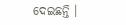ଦେଇଛନ୍ତି ।